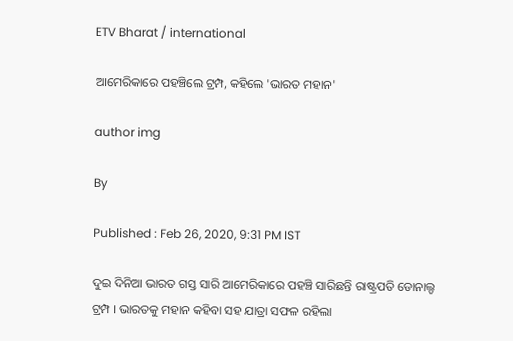ETV Bharat / international

ଆମେରିକାରେ ପହଞ୍ଚିଲେ ଟ୍ରମ୍ପ, କହିଲେ 'ଭାରତ ମହାନ'

author img

By

Published : Feb 26, 2020, 9:31 PM IST

ଦୁଇ ଦିନିଆ ଭାରତ ଗସ୍ତ ସାରି ଆମେରିକାରେ ପହଞ୍ଚି ସାରିଛନ୍ତି ରାଷ୍ଟ୍ରପତି ଡୋନାଲ୍ଡ ଟ୍ରମ୍ପ । ଭାରତକୁ ମହାନ କହିବା ସହ ଯାତ୍ରା ସଫଳ ରହିଲା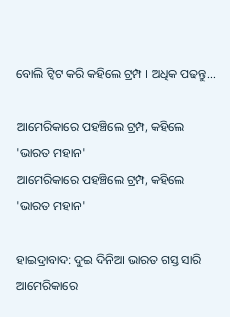ବୋଲି ଟ୍ବିଟ କରି କହିଲେ ଟ୍ରମ୍ପ । ଅଧିକ ପଢନ୍ତୁ...

ଆମେରିକାରେ ପହଞ୍ଚିଲେ ଟ୍ରମ୍ପ, କହିଲେ 'ଭାରତ ମହାନ'
ଆମେରିକାରେ ପହଞ୍ଚିଲେ ଟ୍ରମ୍ପ, କହିଲେ 'ଭାରତ ମହାନ'

ହାଇଦ୍ରାବାଦ: ଦୁଇ ଦିନିଆ ଭାରତ ଗସ୍ତ ସାରି ଆମେରିକାରେ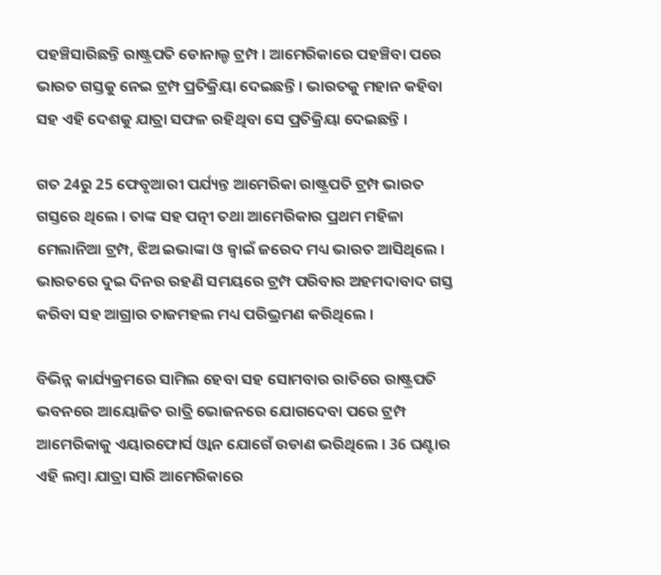ପହଞ୍ଚିସାରିଛନ୍ତି ରାଷ୍ଟ୍ରପତି ଡୋନାଲ୍ଡ ଟ୍ରମ୍ପ । ଆମେରିକାରେ ପହଞ୍ଚିବା ପରେ ଭାରତ ଗସ୍ତକୁ ନେଇ ଟ୍ରମ୍ପ ପ୍ରତିକ୍ରିୟା ଦେଇଛନ୍ତି । ଭାରତକୁ ମହାନ କହିବା ସହ ଏହି ଦେଶକୁ ଯାତ୍ରା ସଫଳ ରହିଥିବା ସେ ପ୍ରତିକ୍ରିୟା ଦେଇଛନ୍ତି ।

ଗତ 24ରୁ 25 ଫେବୃଆରୀ ପର୍ଯ୍ୟନ୍ତ ଆମେରିକା ରାଷ୍ଟ୍ରପତି ଟ୍ରମ୍ପ ଭାରତ ଗସ୍ତରେ ଥିଲେ । ତାଙ୍କ ସହ ପତ୍ନୀ ତଥା ଆମେରିକାର ପ୍ରଥମ ମହିଳା ମେଲାନିଆ ଟ୍ରମ୍ପ, ଝିଅ ଇଭାଙ୍କା ଓ ଜ୍ବାଇଁ ଜରେଦ ମଧ୍ୟ ଭାରତ ଆସିଥିଲେ । ଭାରତରେ ଦୁଇ ଦିନର ରହଣି ସମୟରେ ଟ୍ରମ୍ପ ପରିବାର ଅହମଦାବାଦ ଗସ୍ତ କରିବା ସହ ଆଗ୍ରାର ତାଜମହଲ ମଧ୍ୟ ପରିଭ୍ରମଣ କରିଥିଲେ ।

ବିଭିନ୍ନ କାର୍ଯ୍ୟକ୍ରମରେ ସାମିଲ ହେବା ସହ ସୋମବାର ରାତିରେ ରାଷ୍ଟ୍ରପତି ଭବନରେ ଆୟୋଜିତ ରାତ୍ରି ଭୋଜନରେ ଯୋଗଦେବା ପରେ ଟ୍ରମ୍ପ ଆମେରିକାକୁ ଏୟାରଫୋର୍ସ ଓ୍ବାନ ଯୋଗେଁ ଉଡାଣ ଭରିଥିଲେ । 36 ଘଣ୍ଟାର ଏହି ଲମ୍ବା ଯାତ୍ରା ସାରି ଆମେରିକାରେ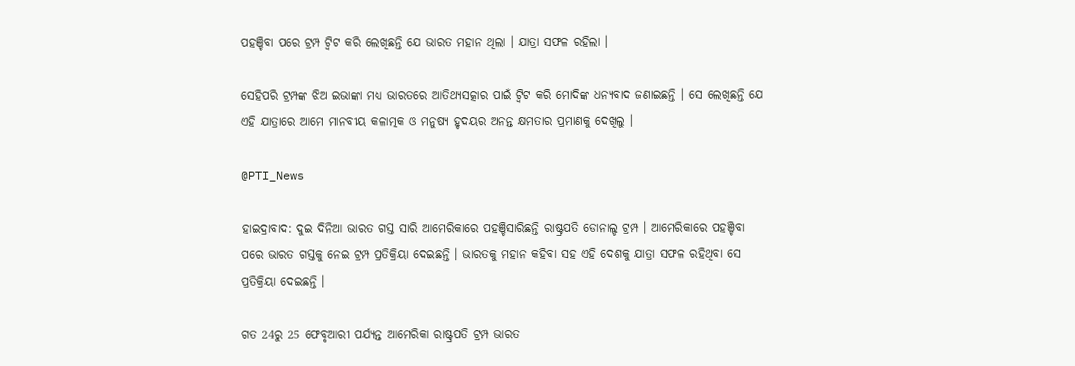ପହଞ୍ଚିବା ପରେ ଟ୍ରମ୍ପ ଟ୍ବିଟ କରି ଲେଖିଛନ୍ତି ଯେ ଭାରତ ମହାନ ଥିଲା । ଯାତ୍ରା ସଫଳ ରହିଲା ।

ସେହିପରି ଟ୍ରମ୍ପଙ୍କ ଝିଅ ଇଭାଙ୍କା ମଧ୍ୟ ଭାରତରେ ଆତିଥ୍ୟସତ୍କାର ପାଇଁ ଟ୍ବିଟ କରି ମୋଦିଙ୍କ ଧନ୍ୟବାଦ ଜଣାଇଛନ୍ତି । ସେ ଲେଖିଛନ୍ତି ଯେ ଏହି ଯାତ୍ରାରେ ଆମେ ମାନବୀୟ କଳାତ୍ମକ ଓ ମନୁଷ୍ୟ ହୃଦୟର ଅନନ୍ତ କ୍ଷମତାର ପ୍ରମାଣକୁ ଦେଖିଲୁ ।

@PTI_News

ହାଇଦ୍ରାବାଦ: ଦୁଇ ଦିନିଆ ଭାରତ ଗସ୍ତ ସାରି ଆମେରିକାରେ ପହଞ୍ଚିସାରିଛନ୍ତି ରାଷ୍ଟ୍ରପତି ଡୋନାଲ୍ଡ ଟ୍ରମ୍ପ । ଆମେରିକାରେ ପହଞ୍ଚିବା ପରେ ଭାରତ ଗସ୍ତକୁ ନେଇ ଟ୍ରମ୍ପ ପ୍ରତିକ୍ରିୟା ଦେଇଛନ୍ତି । ଭାରତକୁ ମହାନ କହିବା ସହ ଏହି ଦେଶକୁ ଯାତ୍ରା ସଫଳ ରହିଥିବା ସେ ପ୍ରତିକ୍ରିୟା ଦେଇଛନ୍ତି ।

ଗତ 24ରୁ 25 ଫେବୃଆରୀ ପର୍ଯ୍ୟନ୍ତ ଆମେରିକା ରାଷ୍ଟ୍ରପତି ଟ୍ରମ୍ପ ଭାରତ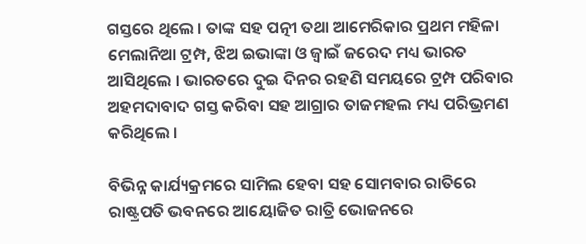ଗସ୍ତରେ ଥିଲେ । ତାଙ୍କ ସହ ପତ୍ନୀ ତଥା ଆମେରିକାର ପ୍ରଥମ ମହିଳା ମେଲାନିଆ ଟ୍ରମ୍ପ, ଝିଅ ଇଭାଙ୍କା ଓ ଜ୍ବାଇଁ ଜରେଦ ମଧ୍ୟ ଭାରତ ଆସିଥିଲେ । ଭାରତରେ ଦୁଇ ଦିନର ରହଣି ସମୟରେ ଟ୍ରମ୍ପ ପରିବାର ଅହମଦାବାଦ ଗସ୍ତ କରିବା ସହ ଆଗ୍ରାର ତାଜମହଲ ମଧ୍ୟ ପରିଭ୍ରମଣ କରିଥିଲେ ।

ବିଭିନ୍ନ କାର୍ଯ୍ୟକ୍ରମରେ ସାମିଲ ହେବା ସହ ସୋମବାର ରାତିରେ ରାଷ୍ଟ୍ରପତି ଭବନରେ ଆୟୋଜିତ ରାତ୍ରି ଭୋଜନରେ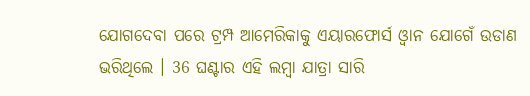ଯୋଗଦେବା ପରେ ଟ୍ରମ୍ପ ଆମେରିକାକୁ ଏୟାରଫୋର୍ସ ଓ୍ବାନ ଯୋଗେଁ ଉଡାଣ ଭରିଥିଲେ । 36 ଘଣ୍ଟାର ଏହି ଲମ୍ବା ଯାତ୍ରା ସାରି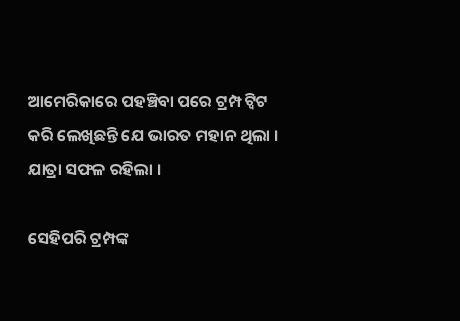ଆମେରିକାରେ ପହଞ୍ଚିବା ପରେ ଟ୍ରମ୍ପ ଟ୍ବିଟ କରି ଲେଖିଛନ୍ତି ଯେ ଭାରତ ମହାନ ଥିଲା । ଯାତ୍ରା ସଫଳ ରହିଲା ।

ସେହିପରି ଟ୍ରମ୍ପଙ୍କ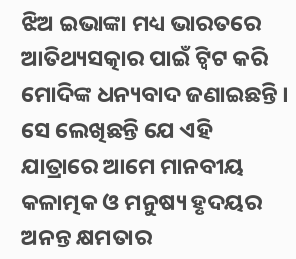ଝିଅ ଇଭାଙ୍କା ମଧ୍ୟ ଭାରତରେ ଆତିଥ୍ୟସତ୍କାର ପାଇଁ ଟ୍ବିଟ କରି ମୋଦିଙ୍କ ଧନ୍ୟବାଦ ଜଣାଇଛନ୍ତି । ସେ ଲେଖିଛନ୍ତି ଯେ ଏହି ଯାତ୍ରାରେ ଆମେ ମାନବୀୟ କଳାତ୍ମକ ଓ ମନୁଷ୍ୟ ହୃଦୟର ଅନନ୍ତ କ୍ଷମତାର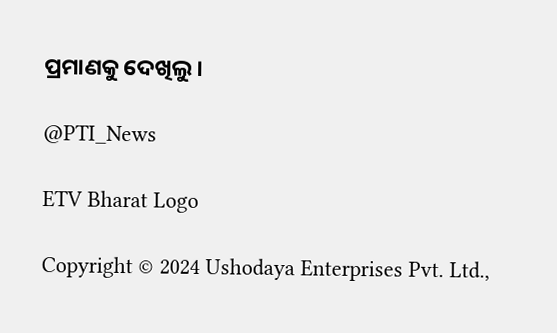ପ୍ରମାଣକୁ ଦେଖିଲୁ ।

@PTI_News

ETV Bharat Logo

Copyright © 2024 Ushodaya Enterprises Pvt. Ltd.,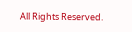All Rights Reserved.